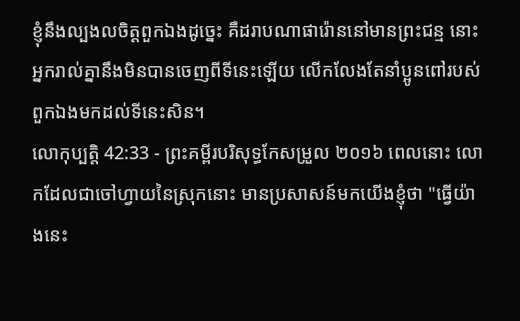ខ្ញុំនឹងល្បងលចិត្តពួកឯងដូច្នេះ គឺដរាបណាផារ៉ោននៅមានព្រះជន្ម នោះអ្នករាល់គ្នានឹងមិនបានចេញពីទីនេះឡើយ លើកលែងតែនាំប្អូនពៅរបស់ពួកឯងមកដល់ទីនេះសិន។
លោកុប្បត្តិ 42:33 - ព្រះគម្ពីរបរិសុទ្ធកែសម្រួល ២០១៦ ពេលនោះ លោកដែលជាចៅហ្វាយនៃស្រុកនោះ មានប្រសាសន៍មកយើងខ្ញុំថា "ធ្វើយ៉ាងនេះ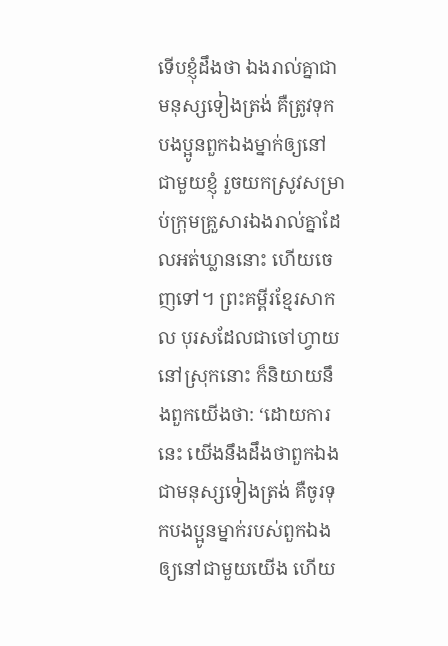ទើបខ្ញុំដឹងថា ឯងរាល់គ្នាជាមនុស្សទៀងត្រង់ គឺត្រូវទុកបងប្អូនពួកឯងម្នាក់ឲ្យនៅជាមួយខ្ញុំ រួចយកស្រូវសម្រាប់ក្រុមគ្រួសារឯងរាល់គ្នាដែលអត់ឃ្លាននោះ ហើយចេញទៅ។ ព្រះគម្ពីរខ្មែរសាកល បុរសដែលជាចៅហ្វាយនៅស្រុកនោះ ក៏និយាយនឹងពួកយើងថា: ‘ដោយការនេះ យើងនឹងដឹងថាពួកឯងជាមនុស្សទៀងត្រង់ គឺចូរទុកបងប្អូនម្នាក់របស់ពួកឯងឲ្យនៅជាមួយយើង ហើយ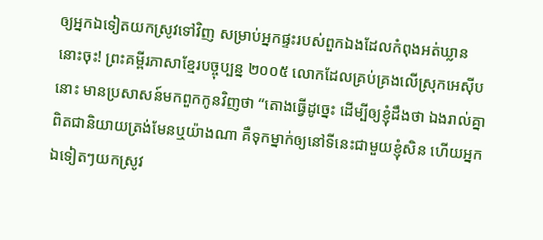ឲ្យអ្នកឯទៀតយកស្រូវទៅវិញ សម្រាប់អ្នកផ្ទះរបស់ពួកឯងដែលកំពុងអត់ឃ្លាននោះចុះ! ព្រះគម្ពីរភាសាខ្មែរបច្ចុប្បន្ន ២០០៥ លោកដែលគ្រប់គ្រងលើស្រុកអេស៊ីបនោះ មានប្រសាសន៍មកពួកកូនវិញថា “តោងធ្វើដូច្នេះ ដើម្បីឲ្យខ្ញុំដឹងថា ឯងរាល់គ្នាពិតជានិយាយត្រង់មែនឬយ៉ាងណា គឺទុកម្នាក់ឲ្យនៅទីនេះជាមួយខ្ញុំសិន ហើយអ្នកឯទៀតៗយកស្រូវ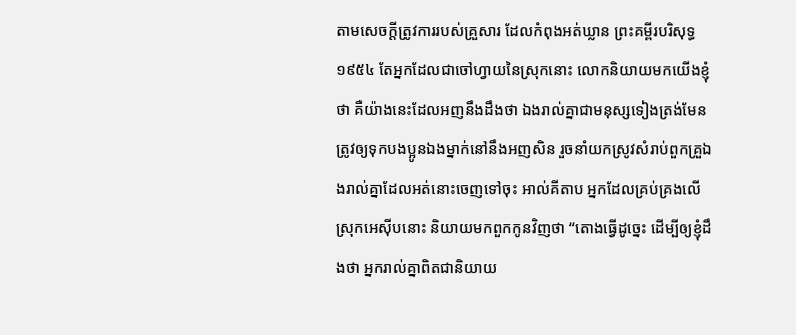តាមសេចក្ដីត្រូវការរបស់គ្រួសារ ដែលកំពុងអត់ឃ្លាន ព្រះគម្ពីរបរិសុទ្ធ ១៩៥៤ តែអ្នកដែលជាចៅហ្វាយនៃស្រុកនោះ លោកនិយាយមកយើងខ្ញុំថា គឺយ៉ាងនេះដែលអញនឹងដឹងថា ឯងរាល់គ្នាជាមនុស្សទៀងត្រង់មែន ត្រូវឲ្យទុកបងប្អូនឯងម្នាក់នៅនឹងអញសិន រួចនាំយកស្រូវសំរាប់ពួកគ្រួឯងរាល់គ្នាដែលអត់នោះចេញទៅចុះ អាល់គីតាប អ្នកដែលគ្រប់គ្រងលើស្រុកអេស៊ីបនោះ និយាយមកពួកកូនវិញថា “តោងធ្វើដូច្នេះ ដើម្បីឲ្យខ្ញុំដឹងថា អ្នករាល់គ្នាពិតជានិយាយ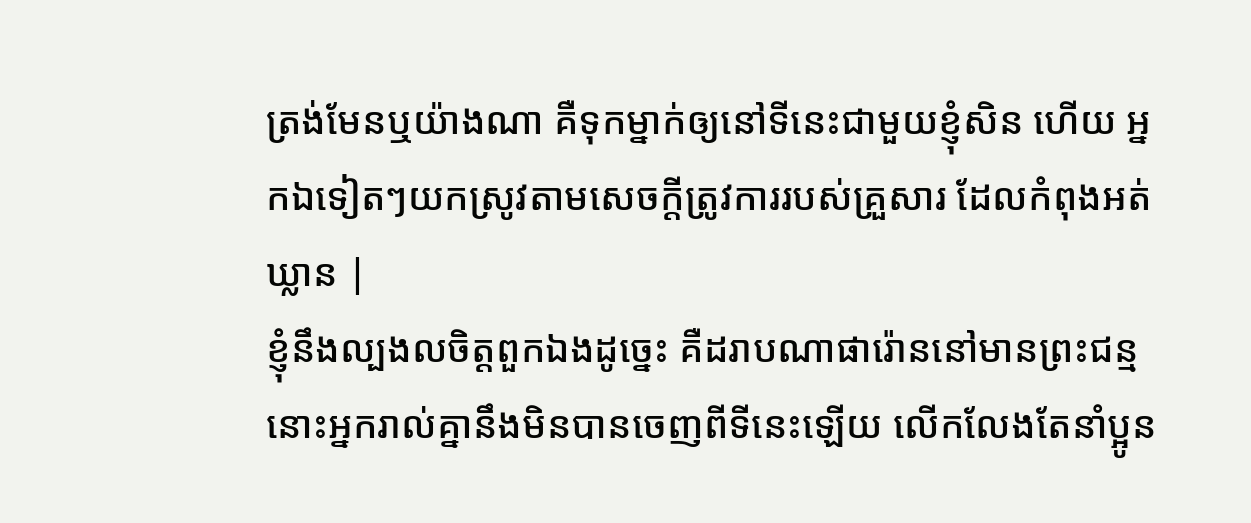ត្រង់មែនឬយ៉ាងណា គឺទុកម្នាក់ឲ្យនៅទីនេះជាមួយខ្ញុំសិន ហើយ អ្នកឯទៀតៗយកស្រូវតាមសេចក្តីត្រូវការរបស់គ្រួសារ ដែលកំពុងអត់ឃ្លាន |
ខ្ញុំនឹងល្បងលចិត្តពួកឯងដូច្នេះ គឺដរាបណាផារ៉ោននៅមានព្រះជន្ម នោះអ្នករាល់គ្នានឹងមិនបានចេញពីទីនេះឡើយ លើកលែងតែនាំប្អូន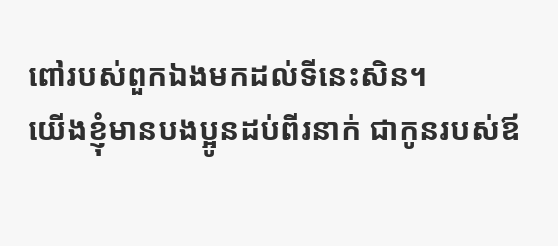ពៅរបស់ពួកឯងមកដល់ទីនេះសិន។
យើងខ្ញុំមានបងប្អូនដប់ពីរនាក់ ជាកូនរបស់ឪ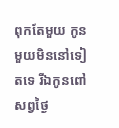ពុកតែមួយ កូនមួយមិននៅទៀតទេ រីឯកូនពៅ សព្វថ្ងៃ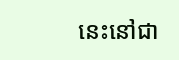នេះនៅជា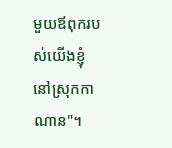មួយឪពុករបស់យើងខ្ញុំ នៅស្រុកកាណាន"។